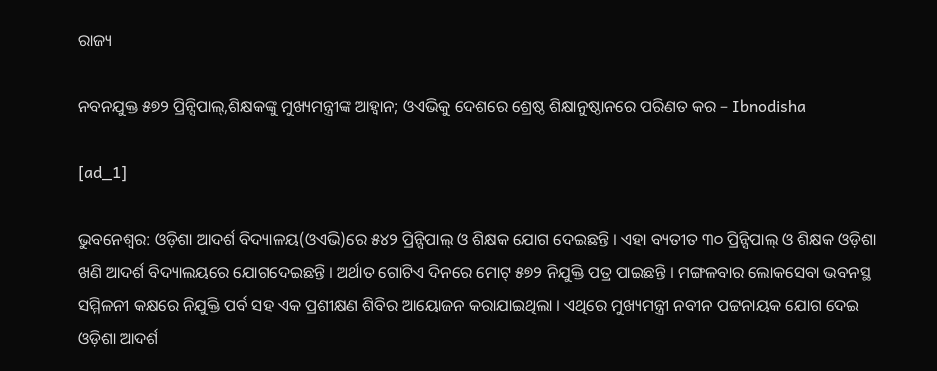ରାଜ୍ୟ

ନବନଯୁକ୍ତ ୫୭୨ ପ୍ରିନ୍ସିପାଲ୍‌,ଶିକ୍ଷକଙ୍କୁ ମୁଖ୍ୟମନ୍ତ୍ରୀଙ୍କ ଆହ୍ୱାନ; ଓଏଭିକୁ ଦେଶରେ ଶ୍ରେଷ୍ଠ ଶିକ୍ଷାନୁଷ୍ଠାନରେ ପରିଣତ କର – Ibnodisha

[ad_1]

ଭୁବନେଶ୍ୱର: ଓଡ଼ିଶା ଆଦର୍ଶ ବିଦ୍ୟାଳୟ(ଓଏଭି)ରେ ୫୪୨ ପ୍ରିନ୍ସିପାଲ୍ ଓ ଶିକ୍ଷକ ଯୋଗ ଦେଇଛନ୍ତି । ଏହା ବ୍ୟତୀତ ୩୦ ପ୍ରିନ୍ସିପାଲ୍ ଓ ଶିକ୍ଷକ ଓଡ଼ିଶା ଖଣି ଆଦର୍ଶ ବିଦ୍ୟାଲୟରେ ଯୋଗଦେଇଛନ୍ତି । ଅର୍ଥାତ ଗୋଟିଏ ଦିନରେ ମୋଟ୍ ୫୭୨ ନିଯୁକ୍ତି ପତ୍ର ପାଇଛନ୍ତି । ମଙ୍ଗଳବାର ଲୋକସେବା ଭବନସ୍ଥ ସମ୍ମିଳନୀ କକ୍ଷରେ ନିଯୁକ୍ତି ପର୍ବ ସହ ଏକ ପ୍ରଶୀକ୍ଷଣ ଶିବିର ଆୟୋଜନ କରାଯାଇଥିଲା । ଏଥିରେ ମୁଖ୍ୟମନ୍ତ୍ରୀ ନବୀନ ପଟ୍ଟନାୟକ ଯୋଗ ଦେଇ ଓଡ଼ିଶା ଆଦର୍ଶ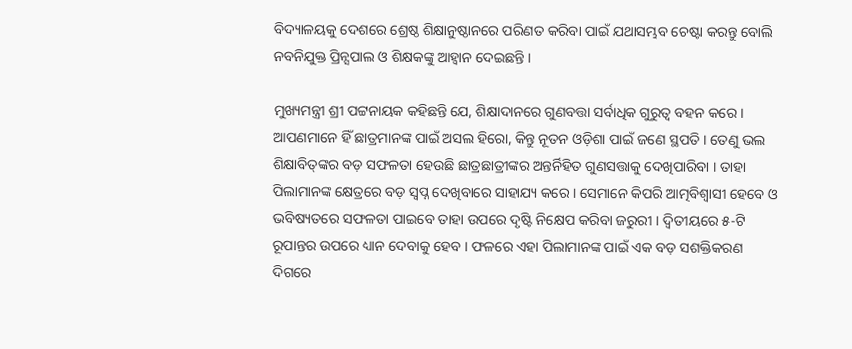ବିଦ୍ୟାଳୟକୁ ଦେଶରେ ଶ୍ରେଷ୍ଠ ଶିକ୍ଷାନୁଷ୍ଠାନରେ ପରିଣତ କରିବା ପାଇଁ ଯଥାସମ୍ଭବ ଚେଷ୍ଟା କରନ୍ତୁ ବୋଲି ନବନିଯୁକ୍ତ ପ୍ରିନ୍ସପାଲ ଓ ଶିକ୍ଷକଙ୍କୁ ଆହ୍ୱାନ ଦେଇଛନ୍ତି ।

ମୁଖ୍ୟମନ୍ତ୍ରୀ ଶ୍ରୀ ପଟ୍ଟନାୟକ କହିଛନ୍ତି ଯେ, ଶିକ୍ଷାଦାନରେ ଗୁଣବତ୍ତା ସର୍ବାଧିକ ଗୁରୁତ୍ୱ ବହନ କରେ । ଆପଣମାନେ ହିଁ ଛାତ୍ରମାନଙ୍କ ପାଇଁ ଅସଲ ହିରୋ, କିନ୍ତୁ ନୂତନ ଓଡ଼ିଶା ପାଇଁ ଜଣେ ସ୍ଥପତି । ତେଣୁ ଭଲ ଶିକ୍ଷାବିତ୍‌ଙ୍କର ବଡ଼ ସଫଳତା ହେଉଛି ଛାତ୍ରଛାତ୍ରୀଙ୍କର ଅନ୍ତର୍ନିହିତ ଗୁଣସତ୍ତାକୁ ଦେଖିପାରିବା । ତାହା ପିଲାମାନଙ୍କ କ୍ଷେତ୍ରରେ ବଡ଼ ସ୍ୱପ୍ନ ଦେଖିବାରେ ସାହାଯ୍ୟ କରେ । ସେମାନେ କିପରି ଆତ୍ମବିଶ୍ୱାସୀ ହେବେ ଓ ଭବିଷ୍ୟତରେ ସଫଳତା ପାଇବେ ତାହା ଉପରେ ଦୃଷ୍ଟି ନିକ୍ଷେପ କରିବା ଜରୁରୀ । ଦ୍ୱିତୀୟରେ ୫-ଟି ରୂପାନ୍ତର ଉପରେ ଧ୍ୟାନ ଦେବାକୁ ହେବ । ଫଳରେ ଏହା ପିଲାମାନଙ୍କ ପାଇଁ ଏକ ବଡ଼ ସଶକ୍ତିକରଣ ଦିଗରେ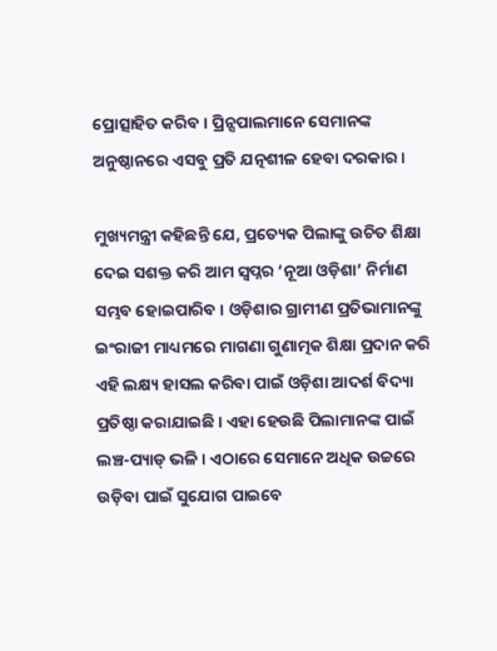ପ୍ରୋତ୍ସାହିତ କରିବ । ପ୍ରିନ୍ସପାଲମାନେ ସେମାନଙ୍କ ଅନୁଷ୍ଠାନରେ ଏସବୁ ପ୍ରତି ଯତ୍ନଶୀଳ ହେବା ଦରକାର ।

ମୁଖ୍ୟମନ୍ତ୍ରୀ କହିଛନ୍ତି ଯେ, ପ୍ରତ୍ୟେକ ପିଲାଙ୍କୁ ଉଚିତ ଶିକ୍ଷା ଦେଇ ସଶକ୍ତ କରି ଆମ ସ୍ୱପ୍ନର ‘ନୂଆ ଓଡ଼ିଶା’ ନିର୍ମାଣ ସମ୍ଭବ ହୋଇପାରିବ । ଓଡ଼ିଶାର ଗ୍ରାମୀଣ ପ୍ରତିଭାମାନଙ୍କୁ ଇଂରାଜୀ ମାଧ୍ୟମରେ ମାଗଣା ଗୁଣାତ୍ମକ ଶିକ୍ଷା ପ୍ରଦାନ କରି ଏହି ଲକ୍ଷ୍ୟ ହାସଲ କରିବା ପାଇଁ ଓଡ଼ିଶା ଆଦର୍ଶ ବିଦ୍ୟା ପ୍ରତିଷ୍ଠା କରାଯାଇଛି । ଏହା ହେଉଛି ପିଲାମାନଙ୍କ ପାଇଁ ଲଞ୍ଚ-ପ୍ୟାଡ୍ ଭଳି । ଏଠାରେ ସେମାନେ ଅଧିକ ଉଚ୍ଚରେ ଉଡ଼ିବା ପାଇଁ ସୁଯୋଗ ପାଇବେ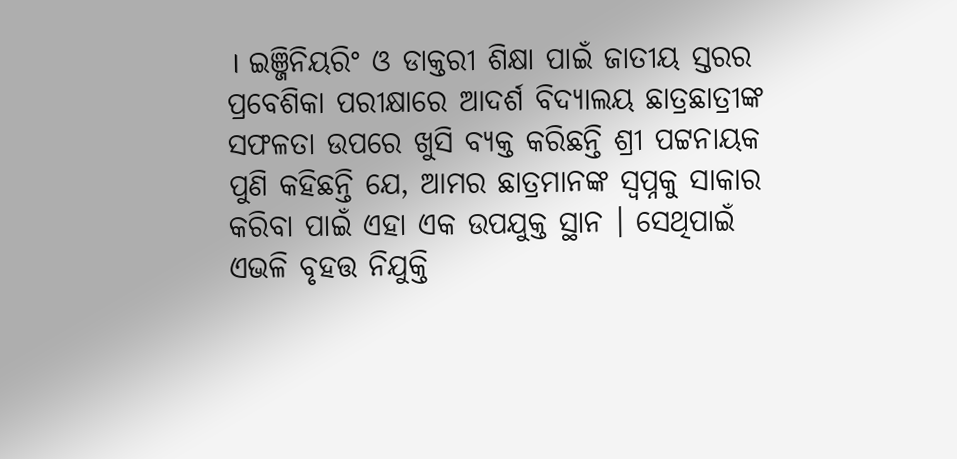। ଇଞ୍ଜିନିୟରିଂ ଓ ଡାକ୍ତରୀ ଶିକ୍ଷା ପାଇଁ ଜାତୀୟ ସ୍ତରର ପ୍ରବେଶିକା ପରୀକ୍ଷାରେ ଆଦର୍ଶ ବିଦ୍ୟାଲୟ ଛାତ୍ରଛାତ୍ରୀଙ୍କ ସଫଳତା ଉପରେ ଖୁସି ବ୍ୟକ୍ତ କରିଛନ୍ତି ଶ୍ରୀ ପଟ୍ଟନାୟକ ପୁଣି କହିଛନ୍ତି ଯେ, ଆମର ଛାତ୍ରମାନଙ୍କ ସ୍ୱପ୍ନକୁ ସାକାର କରିବା ପାଇଁ ଏହା ଏକ ଉପଯୁକ୍ତ ସ୍ଥାନ । ସେଥିପାଇଁ ଏଭଳି ବୃହତ୍ତ ନିଯୁକ୍ତି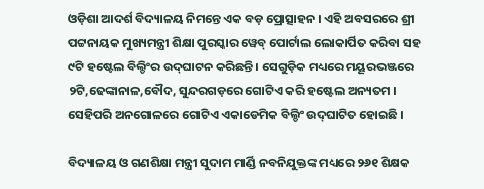ଓଡ଼ିଶା ଆଦର୍ଶ ବିଦ୍ୟାଳୟ ନିମନ୍ତେ ଏକ ବଡ଼ ପ୍ରୋତ୍ସାହନ । ଏହି ଅବସରରେ ଶ୍ରୀ ପଟ୍ଟନାୟକ ମୁଖ୍ୟମନ୍ତ୍ରୀ ଶିକ୍ଷା ପୁରସ୍କାର ୱେବ୍ ପୋର୍ଟାଲ ଲୋକାର୍ପିତ କରିବା ସହ ୯ଟି ହଷ୍ଟେଲ ବିଲ୍ଡିଂର ଉଦ୍‌ଘାଟନ କରିଛନ୍ତି । ସେଗୁଡ଼ିକ ମଧ୍ୟରେ ମୟୂରଭଞ୍ଜରେ ୨ଟି,ଢେଙ୍କାନାଳ,ବୌଦ, ସୁନ୍ଦରଗଡ଼ରେ ଗୋଟିଏ କରି ହଷ୍ଟେଲ ଅନ୍ୟତମ । ସେହିପରି ଅନଗୋଳରେ ଗୋଟିଏ ଏକାଡେମିକ ବିଲ୍ଡିଂ ଉଦ୍‌ଘାଟିତ ହୋଇଛି ।

ବିଦ୍ୟାଳୟ ଓ ଗଣଶିକ୍ଷା ମନ୍ତ୍ରୀ ସୁଦାମ ମାର୍ଣ୍ଡି ନବନିଯୁକ୍ତଙ୍କ ମଧ୍ୟରେ ୨୬୧ ଶିକ୍ଷକ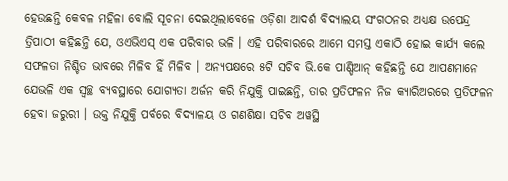ହେଉଛନ୍ତି କେବଳ ମହିଳା ବୋଲି ସୂଚନା ଦେଇଥିଲାବେଳେ ଓଡ଼ିଶା ଆଦର୍ଶ ବିଦ୍ୟାଲୟ ସଂଗଠନର ଅଧ୍ୟକ୍ଷ ଉପେନ୍ଦ୍ର ତ୍ରିପାଠୀ କହିଛନ୍ତି ଯେ, ଓଏଭିଏସ୍ ଏକ ପରିବାର ଭଳି । ଏହି ପରିବାରରେ ଆମେ ସମସ୍ତ ଏକାଠି ହୋଇ କାର୍ଯ୍ୟ କଲେ ସଫଳତା ନିଶ୍ଚିତ ଭାବରେ ମିଳିବ ହିଁ ମିଳିବ । ଅନ୍ୟପକ୍ଷରେ ୫ଟି ସଚିବ ଭି.କେ ପାଣ୍ଡିଆନ୍ କହିଛନ୍ତି ଯେ ଆପଣମାନେ ଯେଭଳି ଏକ ସ୍ୱଚ୍ଛ ବ୍ୟବସ୍ଥାରେ ଯୋଗ୍ୟତା ଅର୍ଜନ କରି ନିଯୁକ୍ତି ପାଇଛନ୍ତି, ତାର ପ୍ରତିଫଳନ ନିଜ କ୍ୟାରିଅରରେ ପ୍ରତିଫଳନ ହେବା ଜରୁରୀ । ଉକ୍ତ ନିଯୁକ୍ତି ପର୍ବରେ ବିଦ୍ୟାଳୟ ଓ ଗଣଶିକ୍ଷା ସଚିବ ଅୱସ୍ଥି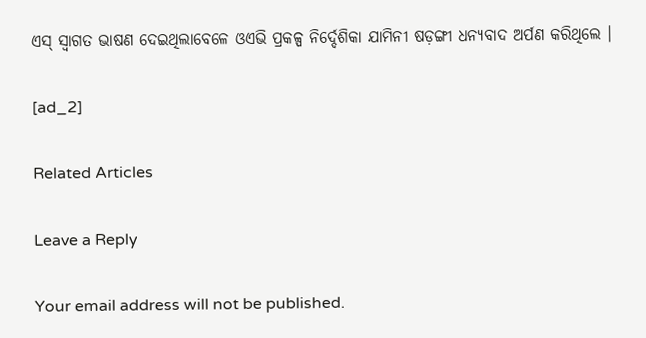ଏସ୍ ସ୍ୱାଗତ ଭାଷଣ ଦେଇଥିଲାବେଳେ ଓଏଭି ପ୍ରକଳ୍ପ ନିର୍ଦ୍ଦେଶିକା ଯାମିନୀ ଷଡ଼ଙ୍ଗୀ ଧନ୍ୟବାଦ ଅର୍ପଣ କରିଥିଲେ ।

[ad_2]

Related Articles

Leave a Reply

Your email address will not be published.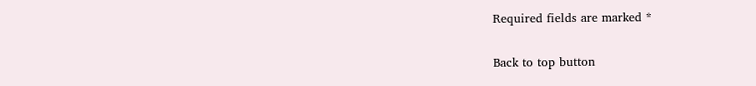Required fields are marked *

Back to top button